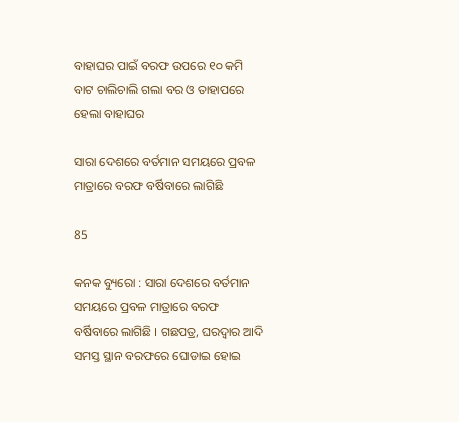ବାହାଘର ପାଇଁ ବରଫ ଉପରେ ୧୦ କମି ବାଟ ଚାଲିଚାଲି ଗଲା ବର ଓ ତାହାପରେ ହେଲା ବାହାଘର

ସାରା ଦେଶରେ ବର୍ତମାନ ସମୟରେ ପ୍ରବଳ ମାତ୍ରାରେ ବରଫ ବର୍ଷିବାରେ ଲାଗିଛି

85

କନକ ବ୍ୟୁରୋ : ସାରା ଦେଶରେ ବର୍ତମାନ ସମୟରେ ପ୍ରବଳ ମାତ୍ରାରେ ବରଫ ବର୍ଷିବାରେ ଲାଗିଛି । ଗଛପତ୍ର, ଘରଦ୍ୱାର ଆଦି ସମସ୍ତ ସ୍ଥାନ ବରଫରେ ଘୋଡାଇ ହୋଇ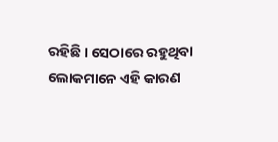ରହିଛି । ସେଠାରେ ରହୁଥିବା ଲୋକମାନେ ଏହି କାରଣ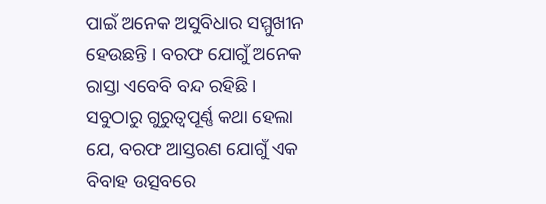ପାଇଁ ଅନେକ ଅସୁବିଧାର ସମ୍ମୁଖୀନ ହେଉଛନ୍ତି । ବରଫ ଯୋଗୁଁ ଅନେକ ରାସ୍ତା ଏବେବି ବନ୍ଦ ରହିଛି । ସବୁଠାରୁ ଗୁରୁତ୍ୱପୂର୍ଣ୍ଣ କଥା ହେଲା ଯେ, ବରଫ ଆସ୍ତରଣ ଯୋଗୁଁ ଏକ ବିବାହ ଉତ୍ସବରେ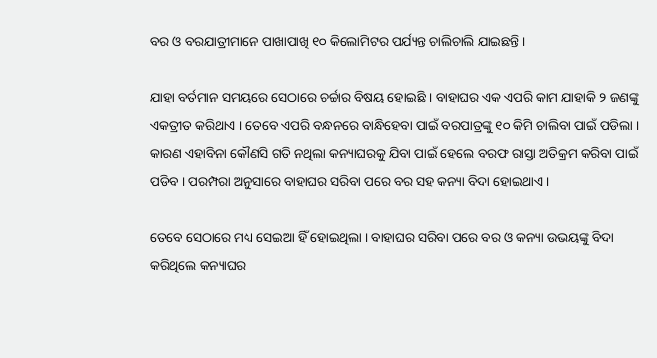ବର ଓ ବରଯାତ୍ରୀମାନେ ପାଖାପାଖି ୧୦ କିଲୋମିଟର ପର୍ଯ୍ୟନ୍ତ ଚାଲିଚାଲି ଯାଇଛନ୍ତି ।

ଯାହା ବର୍ତମାନ ସମୟରେ ସେଠାରେ ଚର୍ଚ୍ଚାର ବିଷୟ ହୋଇଛି । ବାହାଘର ଏକ ଏପରି କାମ ଯାହାକି ୨ ଜଣଙ୍କୁ ଏକତ୍ରୀତ କରିଥାଏ । ତେବେ ଏପରି ବନ୍ଧନରେ ବାନ୍ଧିହେବା ପାଇଁ ବରପାତ୍ରଙ୍କୁ ୧୦ କିମି ଚାଲିବା ପାଇଁ ପଡିଲା । କାରଣ ଏହାବିନା କୌଣସି ଗତି ନଥିଲା କନ୍ୟାଘରକୁ ଯିବା ପାଇଁ ହେଲେ ବରଫ ରାସ୍ତା ଅତିକ୍ରମ କରିବା ପାଇଁ ପଡିବ । ପରମ୍ପରା ଅନୁସାରେ ବାହାଘର ସରିବା ପରେ ବର ସହ କନ୍ୟା ବିଦା ହୋଇଥାଏ ।

ତେବେ ସେଠାରେ ମଧ୍ୟ ସେଇଆ ହିଁ ହୋଇଥିଲା । ବାହାଘର ସରିବା ପରେ ବର ଓ କନ୍ୟା ଉଭୟଙ୍କୁ ବିଦା କରିଥିଲେ କନ୍ୟାଘର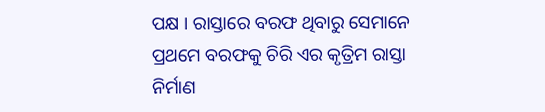ପକ୍ଷ । ରାସ୍ତାରେ ବରଫ ଥିବାରୁ ସେମାନେ ପ୍ରଥମେ ବରଫକୁ ଚିରି ଏର କୃତ୍ରିମ ରାସ୍ତା ନିର୍ମାଣ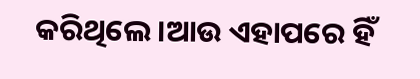କରିଥିଲେ ।ଆଉ ଏହାପରେ ହିଁ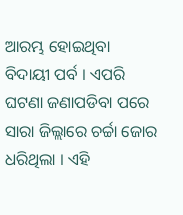ଆରମ୍ଭ ହୋଇଥିବା ବିଦାୟୀ ପର୍ବ । ଏପରି ଘଟଣା ଜଣାପଡିବା ପରେ ସାରା ଜିଲ୍ଲାରେ ଚର୍ଚ୍ଚା ଜୋର ଧରିଥିଲା । ଏହି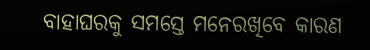ବାହାଘରକୁ ସମସ୍ତେ ମନେରଖିବେ କାରଣ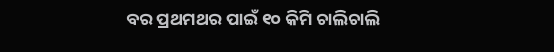ବର ପ୍ରଥମଥର ପାଇଁ ୧୦ କିମି ଚାଲିଚାଲି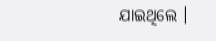ଯାଇଥିଲେ ।